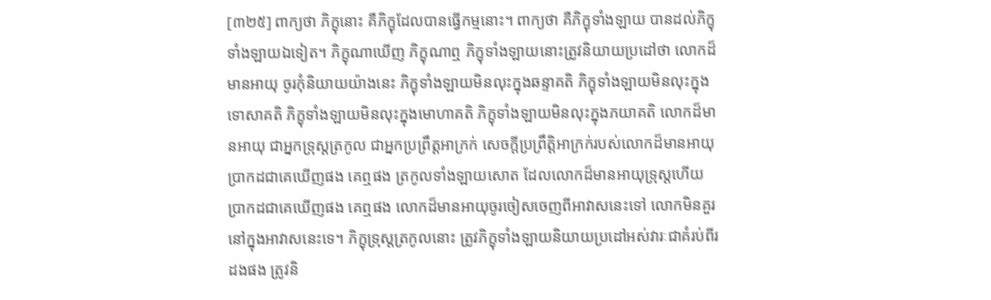[៣២៥] ពាក្យថា ភិក្ខុនោះ គឺភិក្ខុដែលបានធ្វើកម្មនោះ។ ពាក្យថា គឺភិក្ខុទាំងឡាយ បានដល់ភិក្ខុទាំងឡាយឯទៀត។ ភិក្ខុណាឃើញ ភិក្ខុណាឮ ភិក្ខុទាំងឡាយនោះត្រូវនិយាយប្រដៅថា លោកដ៏មានអាយុ ចូរកុំនិយាយយ៉ាងនេះ ភិក្ខុទាំងឡាយមិនលុះក្នុងឆន្ទាគតិ ភិក្ខុទាំងឡាយមិនលុះក្នុងទោសាគតិ ភិក្ខុទាំងឡាយមិនលុះក្នុងមោហាគតិ ភិក្ខុទាំងឡាយមិនលុះក្នុងភយាគតិ លោកដ៏មានអាយុ ជាអ្នកទ្រុស្តត្រកូល ជាអ្នកប្រព្រឹត្តអាក្រក់ សេចក្តីប្រព្រឹត្តិអាក្រក់របស់លោកដ៏មានអាយុ ប្រាកដជាគេឃើញផង គេឮផង ត្រកូលទាំងឡាយសោត ដែលលោកដ៏មានអាយុទ្រុស្តហើយ ប្រាកដជាគេឃើញផង គេឮផង លោកដ៏មានអាយុចូរចៀសចេញពីអាវាសនេះទៅ លោកមិនគួរនៅក្នុងអាវាសនេះទេ។ ភិក្ខុទ្រុស្តត្រកូលនោះ ត្រូវភិក្ខុទាំងឡាយនិយាយប្រដៅអស់វារៈជាគំរប់ពីរដងផង ត្រូវនិ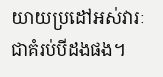យាយប្រដៅអស់វារៈជាគំរប់បីដងផង។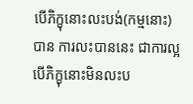បើភិក្ខុនោះលះបង់(កម្មនោះ) បាន ការលះបាននេះ ជាការល្អ បើភិក្ខុនោះមិនលះប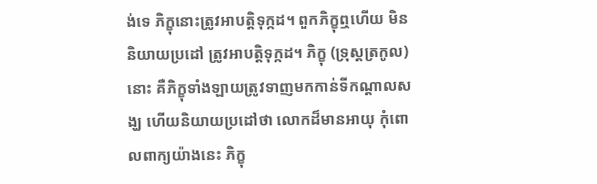ង់ទេ ភិក្ខុនោះត្រូវអាបត្តិទុក្កដ។ ពួកភិក្ខុឮហើយ មិននិយាយប្រដៅ ត្រូវអាបត្តិទុក្កដ។ ភិក្ខុ (ទ្រុស្តត្រកូល) នោះ គឺភិក្ខុទាំងឡាយត្រូវទាញមកកាន់ទីកណ្តាលសង្ឃ ហើយនិយាយប្រដៅថា លោកដ៏មានអាយុ កុំពោលពាក្យយ៉ាងនេះ ភិក្ខុ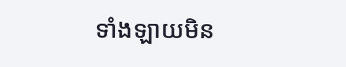ទាំងឡាយមិន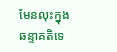មែនលុះក្នុងឆន្ទាគតិទេ